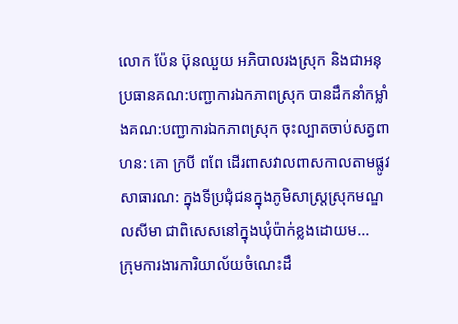លោក ប៉ែន ប៊ុនឈួយ អភិបាលរងស្រុក និងជាអនុប្រធានគណ:បញ្ជាការឯកភាពស្រុក បានដឹកនាំកម្លាំងគណ:បញ្ជាការឯកភាពស្រុក ចុះល្បាតចាប់សត្វពាហន: គោ ក្របី ពពែ ដើរពាសវាលពាសកាលតាមផ្លូវសាធារណ: ក្នុងទីប្រជុំជនក្នុងភូមិសាស្រ្តស្រុកមណ្ឌលសីមា ជាពិសេសនៅក្នុងឃុំប៉ាក់ខ្លងដោយម...
ក្រុមការងារការិយាល័យចំណេះដឹ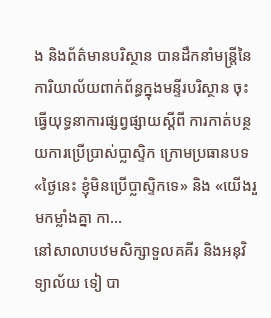ង និងព័ត៌មានបរិស្ថាន បានដឹកនាំមន្ត្រីនៃការិយាល័យពាក់ព័ន្ធក្នុងមន្ទីរបរិស្ថាន ចុះធ្វើយុទ្ធនាការផ្សព្វផ្សាយស្ដីពី ការកាត់បន្ថយការប្រើប្រាស់ប្លាស្ទិក ក្រោមប្រធានបទ «ថ្ងៃនេះ ខ្ញុំមិនប្រើប្លាស្ទិកទេ» និង «យើងរួមកម្លាំងគ្នា កា...
នៅសាលាបឋមសិក្សាទួលគគីរ និងអនុវិទ្យាល័យ ទៀ បា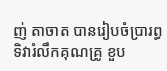ញ់ តាចាត បានរៀបចំប្រារព្ធទិវារំលឹកគុណគ្រូ ខួប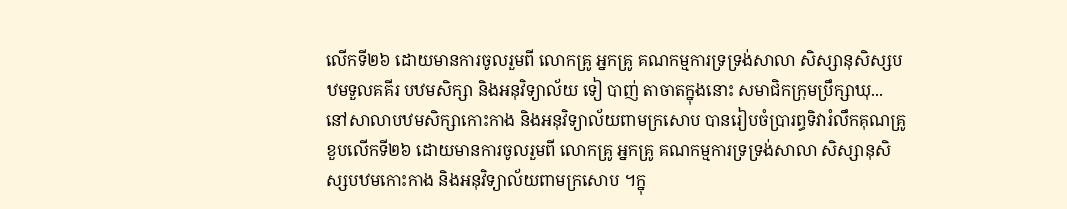លើកទី២៦ ដោយមានការចូលរួមពី លោកគ្រូ អ្នកគ្រូ គណកម្មការទ្រទ្រង់សាលា សិស្សានុសិស្សបឋមទួលគគីរ បឋមសិក្សា និងអនុវិទ្យាល័យ ទៀ បាញ់ តាចាតក្នុងនោះ សមាជិកក្រុមប្រឹក្សាឃុ...
នៅសាលាបឋមសិក្សាកោះកាង និងអនុវិទ្យាល័យពាមក្រសោប បានរៀបចំប្រារព្ធទិវារំលឹកគុណគ្រូ ខួបលើកទី២៦ ដោយមានការចូលរួមពី លោកគ្រូ អ្នកគ្រូ គណកម្មការទ្រទ្រង់សាលា សិស្សានុសិស្សបឋមកោះកាង និងអនុវិទ្យាល័យពាមក្រសោប ។ក្នុ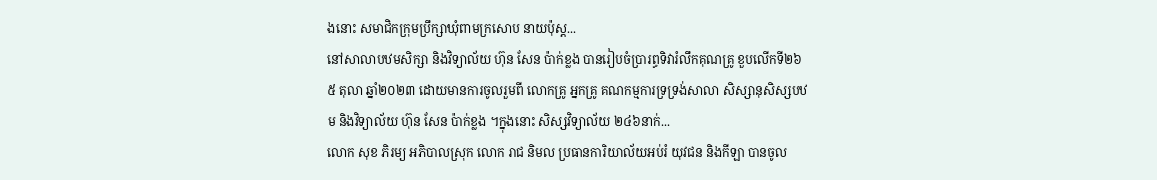ងនោះ សមាជិកក្រុមប្រឹក្សាឃុំពាមក្រសោប នាយប៉ុស្ដ...
នៅសាលាបឋមសិក្សា និងវិទ្យាល័យ ហ៊ុន សែន ប៉ាក់ខ្លង បានរៀបចំប្រារព្ធទិវារំលឹកគុណគ្រូ ខួបលើកទី២៦ ៥ តុលា ឆ្នាំ២០២៣ ដោយមានការចូលរួមពី លោកគ្រូ អ្នកគ្រូ គណកម្មការទ្រទ្រង់សាលា សិស្សានុសិស្សបឋម និងវិទ្យាល័យ ហ៊ុន សែន ប៉ាក់ខ្លង ។ក្នុងនោះ សិស្សវិទ្យាល័យ ២៤៦នាក់...
លោក សុខ ភិរម្យ អភិបាលស្រុក លោក រាជ និមល ប្រធានការិយាល័យអប់រំ យុវជន និងកីឡា បានចូល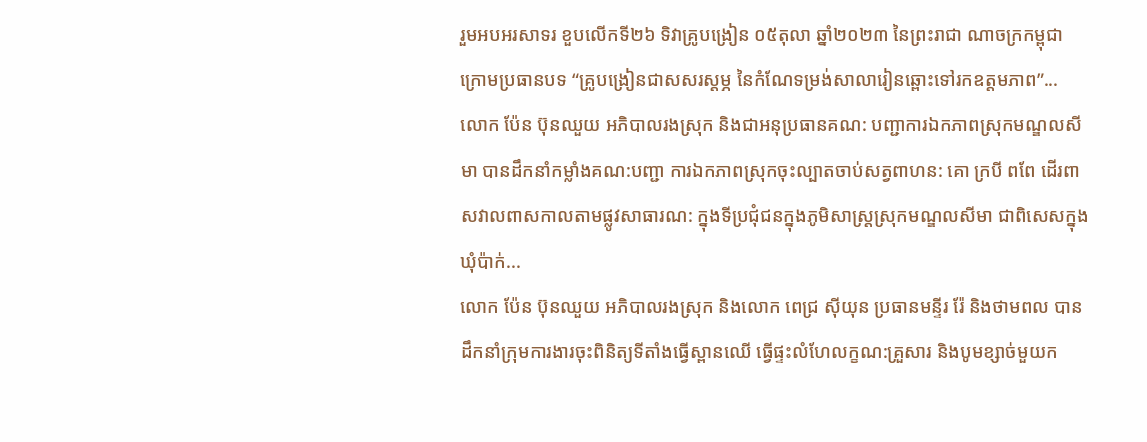រួមអបអរសាទរ ខួបលើកទី២៦ ទិវាគ្រូបង្រៀន ០៥តុលា ឆ្នាំ២០២៣ នៃព្រះរាជា ណាចក្រកម្ពុជា ក្រោមប្រធានបទ “គ្រូបង្រៀនជាសសរស្ដម្ភ នៃកំណែទម្រង់សាលារៀនឆ្ពោះទៅរកឧត្តមភាព”...
លោក ប៉ែន ប៊ុនឈួយ អភិបាលរងស្រុក និងជាអនុប្រធានគណ: បញ្ជាការឯកភាពស្រុកមណ្ឌលសីមា បានដឹកនាំកម្លាំងគណ:បញ្ជា ការឯកភាពស្រុកចុះល្បាតចាប់សត្វពាហន: គោ ក្របី ពពែ ដើរពាសវាលពាសកាលតាមផ្លូវសាធារណ: ក្នុងទីប្រជុំជនក្នុងភូមិសាស្រ្តស្រុកមណ្ឌលសីមា ជាពិសេសក្នុងឃុំប៉ាក់...
លោក ប៉ែន ប៊ុនឈួយ អភិបាលរងស្រុក និងលោក ពេជ្រ ស៊ីយុន ប្រធានមន្ទីរ រ៉ែ និងថាមពល បានដឹកនាំក្រុមការងារចុះពិនិត្យទីតាំងធ្វើស្ពានឈើ ធ្វើផ្ទះលំហែលក្ខណ:គ្រួសារ និងបូមខ្សាច់មួយក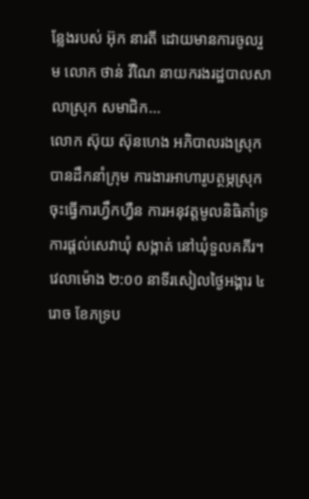ន្លែងរបស់ អ៊ុក នារតី ដោយមានការចូលរួម លោក ថាន់ វីណៃ នាយករងរដ្ឋបាលសាលាស្រុក សមាជិក...
លោក ស៊ុយ ស៊ុនហេង អភិបាលរងស្រុក បានដឹកនាំក្រុម ការងារអាហារូបត្ថម្ភស្រុក ចុះធ្វេីការហ្វឹកហ្វឺន ការអនុវត្តមូលនិធិគាំទ្រការផ្ដល់សេវាឃុំ សង្កាត់ នៅឃុំទួលគគីរ។វេលាម៉ោង ២:០០ នាទីរសៀលថ្ងៃអង្គារ ៤រោច ខែភទ្រប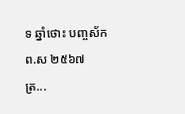ទ ឆ្នាំថោះ បញ្ចស័ក ព.ស ២៥៦៧ ត្រ...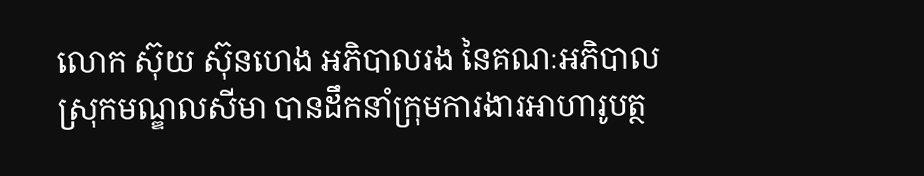លោក ស៊ុយ ស៊ុនហេង អភិបាលរង នៃគណៈអភិបាលស្រុកមណ្ឌលសីមា បានដឹកនាំក្រុមការងារអាហារូបត្ថ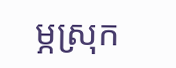ម្ភស្រុក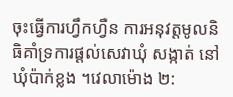ចុះធ្វេីការហ្វឹកហ្វឺន ការអនុវត្តមូលនិធិគាំទ្រការផ្ដល់សេវាឃុំ សង្កាត់ នៅឃុំប៉ាក់ខ្លង ។វេលាម៉ោង ២: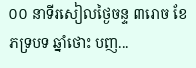០០ នាទីរសៀលថ្ងៃចន្ទ ៣រោច ខែភទ្របទ ឆ្នាំថោះ បញ...